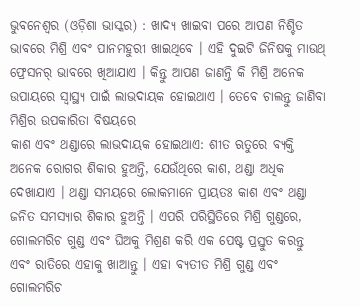ଭୁବନେଶ୍ବର (ଓଡ଼ିଶା ଭାସ୍କର) : ଖାଦ୍ୟ ଖାଇବା ପରେ ଆପଣ ନିଶ୍ଚିତ ଭାବରେ ମିଶ୍ରି ଏବଂ ପାନମହୁରୀ ଖାଇଥିବେ । ଏହି ଦୁଇଟି ଜିନିଷକୁ ମାଉଥ୍ ଫ୍ରେସନର୍ ଭାବରେ ଖିଆଯାଏ । କିନ୍ତୁ ଆପଣ ଜାଣନ୍ତି କି ମିଶ୍ରି ଅନେକ ଉପାୟରେ ସ୍ୱାସ୍ଥ୍ୟ ପାଇଁ ଲାଭଦାୟକ ହୋଇଥାଏ । ତେବେ ଚାଲନ୍ତୁ ଜାଣିବା ମିଶ୍ରିର ଉପକାରିତା ବିଷୟରେ
କାଶ ଏବଂ ଥଣ୍ଡାରେ ଲାଭଦାୟକ ହୋଇଥାଏ: ଶୀତ ଋତୁରେ ବ୍ୟକ୍ତି ଅନେକ ରୋଗର ଶିକାର ହୁଅନ୍ତି, ଯେଉଁଥିରେ କାଶ, ଥଣ୍ଡା ଅଧିକ ଦେଖାଯାଏ । ଥଣ୍ଡା ସମୟରେ ଲୋକମାନେ ପ୍ରାୟତଃ କାଶ ଏବଂ ଥଣ୍ଡା ଜନିତ ସମସ୍ୟାର ଶିକାର ହୁଅନ୍ତି । ଏପରି ପରିସ୍ଥିତିରେ ମିଶ୍ରି ଗୁଣ୍ଡରେ, ଗୋଲମରିଚ ଗୁଣ୍ଡ ଏବଂ ଘିଅକୁ ମିଶ୍ରଣ କରି ଏକ ପେଷ୍ଟ ପ୍ରସ୍ତୁତ କରନ୍ତୁ ଏବଂ ରାତିରେ ଏହାକୁ ଖାଆନ୍ତୁ । ଏହା ବ୍ୟତୀତ ମିଶ୍ରି ଗୁଣ୍ଡ ଏବଂ ଗୋଲମରିଚ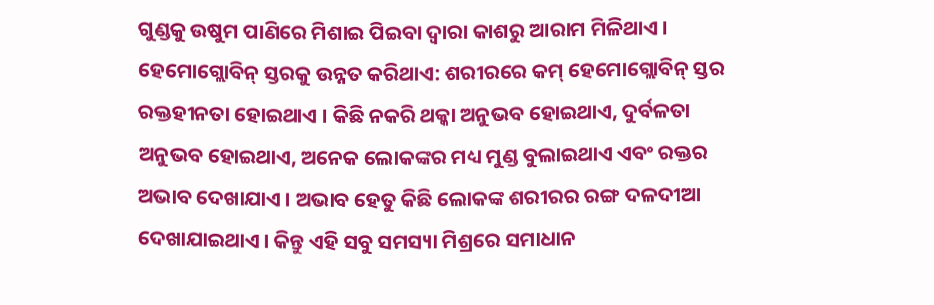ଗୁଣ୍ଡକୁ ଉଷୁମ ପାଣିରେ ମିଶାଇ ପିଇବା ଦ୍ୱାରା କାଶରୁ ଆରାମ ମିଳିଥାଏ ।
ହେମୋଗ୍ଲୋବିନ୍ ସ୍ତରକୁ ଉନ୍ନତ କରିଥାଏ: ଶରୀରରେ କମ୍ ହେମୋଗ୍ଲୋବିନ୍ ସ୍ତର ରକ୍ତହୀନତା ହୋଇଥାଏ । କିଛି ନକରି ଥକ୍କା ଅନୁଭବ ହୋଇଥାଏ, ଦୁର୍ବଳତା ଅନୁଭବ ହୋଇଥାଏ, ଅନେକ ଲୋକଙ୍କର ମଧ୍ୟ ମୁଣ୍ଡ ବୁଲାଇଥାଏ ଏବଂ ରକ୍ତର ଅଭାବ ଦେଖାଯାଏ । ଅଭାବ ହେତୁ କିଛି ଲୋକଙ୍କ ଶରୀରର ରଙ୍ଗ ଦଳଦୀଆ ଦେଖାଯାଇଥାଏ । କିନ୍ତୁ ଏହି ସବୁ ସମସ୍ୟା ମିଶ୍ରରେ ସମାଧାନ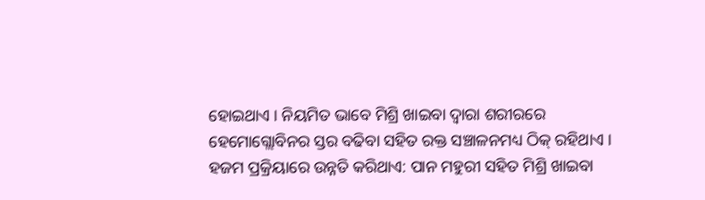ହୋଇଥାଏ । ନିୟମିତ ଭାବେ ମିଶ୍ରି ଖାଇବା ଦ୍ୱାରା ଶରୀରରେ ହେମୋଗ୍ଲୋବିନର ସ୍ତର ବଢିବା ସହିତ ରକ୍ତ ସଞ୍ଚାଳନମଧ୍ୟ ଠିକ୍ ରହିଥାଏ ।
ହଜମ ପ୍ରକ୍ରିୟାରେ ଉନ୍ନତି କରିଥାଏ: ପାନ ମହୁରୀ ସହିତ ମିଶ୍ରି ଖାଇବା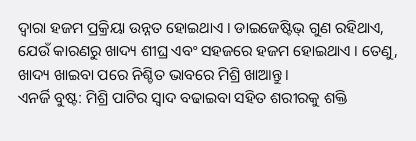ଦ୍ୱାରା ହଜମ ପ୍ରକ୍ରିୟା ଉନ୍ନତ ହୋଇଥାଏ । ଡାଇଜେଷ୍ଟିଭ୍ ଗୁଣ ରହିଥାଏ, ଯେଉଁ କାରଣରୁ ଖାଦ୍ୟ ଶୀଘ୍ର ଏବଂ ସହଜରେ ହଜମ ହୋଇଥାଏ । ତେଣୁ, ଖାଦ୍ୟ ଖାଇବା ପରେ ନିଶ୍ଚିତ ଭାବରେ ମିଶ୍ରି ଖାଆନ୍ତୁ ।
ଏନର୍ଜି ବୁଷ୍ଟ: ମିଶ୍ରି ପାଟିର ସ୍ୱାଦ ବଢାଇବା ସହିତ ଶରୀରକୁ ଶକ୍ତି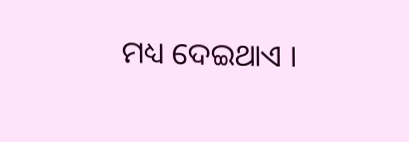ମଧ୍ୟ ଦେଇଥାଏ ।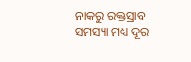ନାକରୁ ରକ୍ତସ୍ରାବ ସମସ୍ୟା ମଧ୍ୟ ଦୂର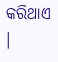କରିଥାଏ ।